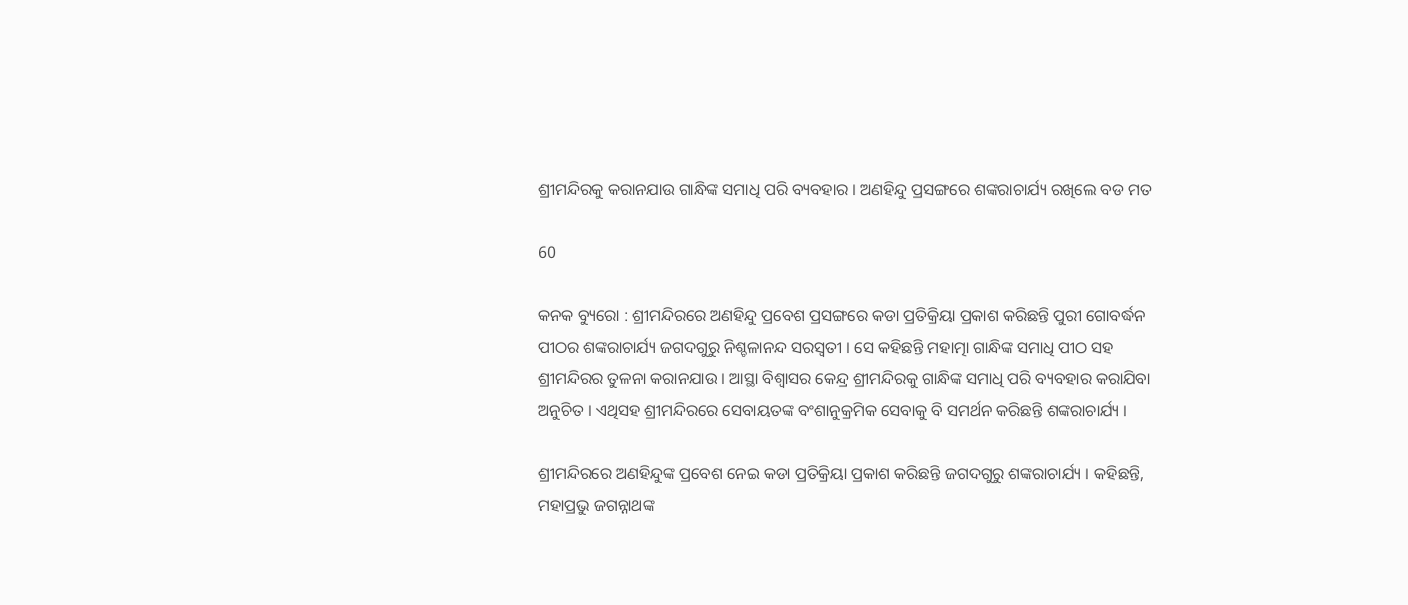ଶ୍ରୀମନ୍ଦିରକୁ କରାନଯାଉ ଗାନ୍ଧିଙ୍କ ସମାଧି ପରି ବ୍ୟବହାର । ଅଣହିନ୍ଦୁ ପ୍ରସଙ୍ଗରେ ଶଙ୍କରାଚାର୍ଯ୍ୟ ରଖିଲେ ବଡ ମତ

60

କନକ ବ୍ୟୁରୋ : ଶ୍ରୀମନ୍ଦିରରେ ଅଣହିନ୍ଦୁ ପ୍ରବେଶ ପ୍ରସଙ୍ଗରେ କଡା ପ୍ରତିକ୍ରିୟା ପ୍ରକାଶ କରିଛନ୍ତି ପୁରୀ ଗୋବର୍ଦ୍ଧନ ପୀଠର ଶଙ୍କରାଚାର୍ଯ୍ୟ ଜଗଦଗୁରୁ ନିଶ୍ଚଳାନନ୍ଦ ସରସ୍ୱତୀ । ସେ କହିଛନ୍ତି ମହାତ୍ମା ଗାନ୍ଧିଙ୍କ ସମାଧି ପୀଠ ସହ ଶ୍ରୀମନ୍ଦିରର ତୁଳନା କରାନଯାଉ । ଆସ୍ଥା ବିଶ୍ୱାସର କେନ୍ଦ୍ର ଶ୍ରୀମନ୍ଦିରକୁ ଗାନ୍ଧିଙ୍କ ସମାଧି ପରି ବ୍ୟବହାର କରାଯିବା ଅନୁଚିତ । ଏଥିସହ ଶ୍ରୀମନ୍ଦିରରେ ସେବାୟତଙ୍କ ବଂଶାନୁକ୍ରମିକ ସେବାକୁ ବି ସମର୍ଥନ କରିଛନ୍ତି ଶଙ୍କରାଚାର୍ଯ୍ୟ ।

ଶ୍ରୀମନ୍ଦିରରେ ଅଣହିନ୍ଦୁଙ୍କ ପ୍ରବେଶ ନେଇ କଡା ପ୍ରତିକ୍ରିୟା ପ୍ରକାଶ କରିଛନ୍ତି ଜଗଦଗୁରୁ ଶଙ୍କରାଚାର୍ଯ୍ୟ । କହିଛନ୍ତି, ମହାପ୍ରଭୁ ଜଗନ୍ନାଥଙ୍କ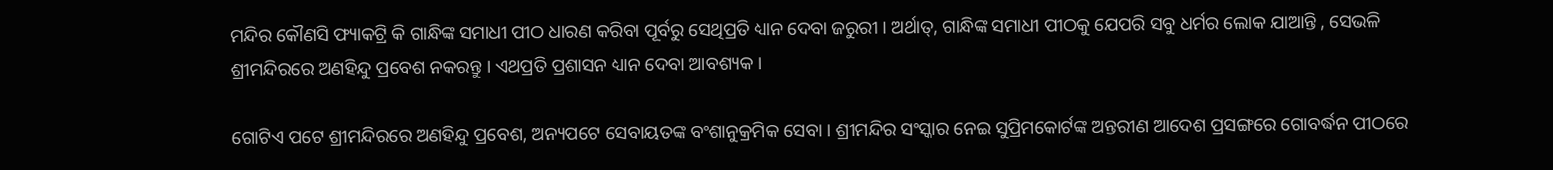ମନ୍ଦିର କୌଣସି ଫ୍ୟାକଟ୍ରି କି ଗାନ୍ଧିଙ୍କ ସମାଧୀ ପୀଠ ଧାରଣ କରିବା ପୂର୍ବରୁ ସେଥିପ୍ରତି ଧ୍ୟାନ ଦେବା ଜରୁରୀ । ଅର୍ଥାତ୍, ଗାନ୍ଧିଙ୍କ ସମାଧୀ ପୀଠକୁ ଯେପରି ସବୁ ଧର୍ମର ଲୋକ ଯାଆନ୍ତି , ସେଭଳି ଶ୍ରୀମନ୍ଦିରରେ ଅଣହିନ୍ଦୁ ପ୍ରବେଶ ନକରନ୍ତୁ । ଏଥପ୍ରତି ପ୍ରଶାସନ ଧ୍ୟାନ ଦେବା ଆବଶ୍ୟକ ।

ଗୋଟିଏ ପଟେ ଶ୍ରୀମନ୍ଦିରରେ ଅଣହିନ୍ଦୁ ପ୍ରବେଶ, ଅନ୍ୟପଟେ ସେବାୟତଙ୍କ ବଂଶାନୁକ୍ରମିକ ସେବା । ଶ୍ରୀମନ୍ଦିର ସଂସ୍କାର ନେଇ ସୁପ୍ରିମକୋର୍ଟଙ୍କ ଅନ୍ତରୀଣ ଆଦେଶ ପ୍ରସଙ୍ଗରେ ଗୋବର୍ଦ୍ଧନ ପୀଠରେ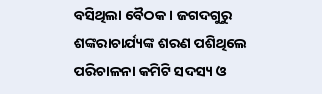ବସିଥିଲା ବୈଠକ । ଜଗଦଗୁରୁ ଶଙ୍କରାଚାର୍ଯ୍ୟଙ୍କ ଶରଣ ପଶିଥିଲେ ପରିଚାଳନା କମିଟି ସଦସ୍ୟ ଓ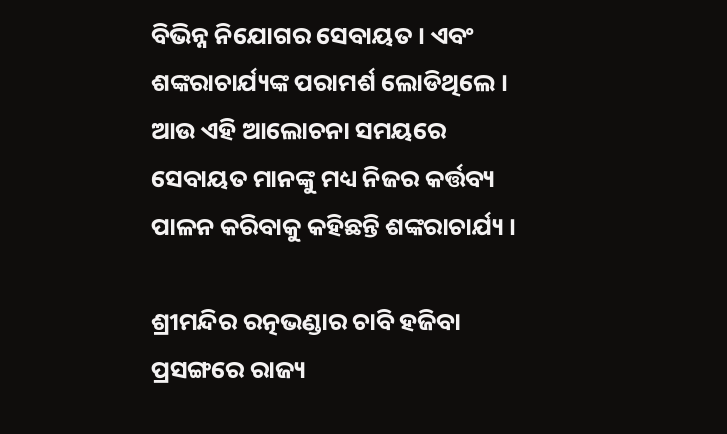ବିଭିନ୍ନ ନିଯୋଗର ସେବାୟତ । ଏବଂ ଶଙ୍କରାଚାର୍ଯ୍ୟଙ୍କ ପରାମର୍ଶ ଲୋଡିଥିଲେ । ଆଉ ଏହି ଆଲୋଚନା ସମୟରେ ସେବାୟତ ମାନଙ୍କୁ ମଧ୍ୟ ନିଜର କର୍ତ୍ତବ୍ୟ ପାଳନ କରିବାକୁ କହିଛନ୍ତି ଶଙ୍କରାଚାର୍ଯ୍ୟ ।

ଶ୍ରୀମନ୍ଦିର ରତ୍ନଭଣ୍ଡାର ଚାବି ହଜିବା ପ୍ରସଙ୍ଗରେ ରାଜ୍ୟ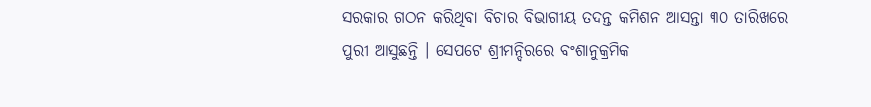ସରକାର ଗଠନ କରିଥିବା ବିଚାର ବିଭାଗୀୟ ତଦନ୍ତ କମିଶନ ଆସନ୍ତା ୩୦ ତାରିଖରେ ପୁରୀ ଆସୁଛନ୍ତି । ସେପଟେ ଶ୍ରୀମନ୍ଦିରରେ ବଂଶାନୁକ୍ରମିକ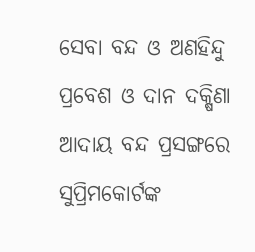ସେବା ବନ୍ଦ ଓ ଅଣହିନ୍ଦୁ ପ୍ରବେଶ ଓ ଦାନ ଦକ୍ଷିଣା ଆଦାୟ ବନ୍ଦ ପ୍ରସଙ୍ଗରେ ସୁପ୍ରିମକୋର୍ଟଙ୍କ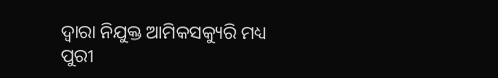ଦ୍ୱାରା ନିଯୁକ୍ତ ଆମିକସକ୍ୟୁରି ମଧ୍ୟ ପୁରୀ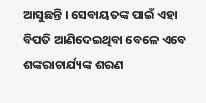ଆସୁଛନ୍ତି । ସେବାୟତଙ୍କ ପାଇଁ ଏହା ବିପତି ଆଣିଦେଇଥିବା ବେଳେ ଏବେ ଶଙ୍କରାଚାର୍ଯ୍ୟଙ୍କ ଶରଣ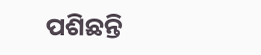ପଶିଛନ୍ତି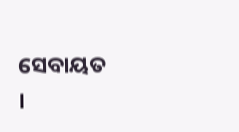ସେବାୟତ ।